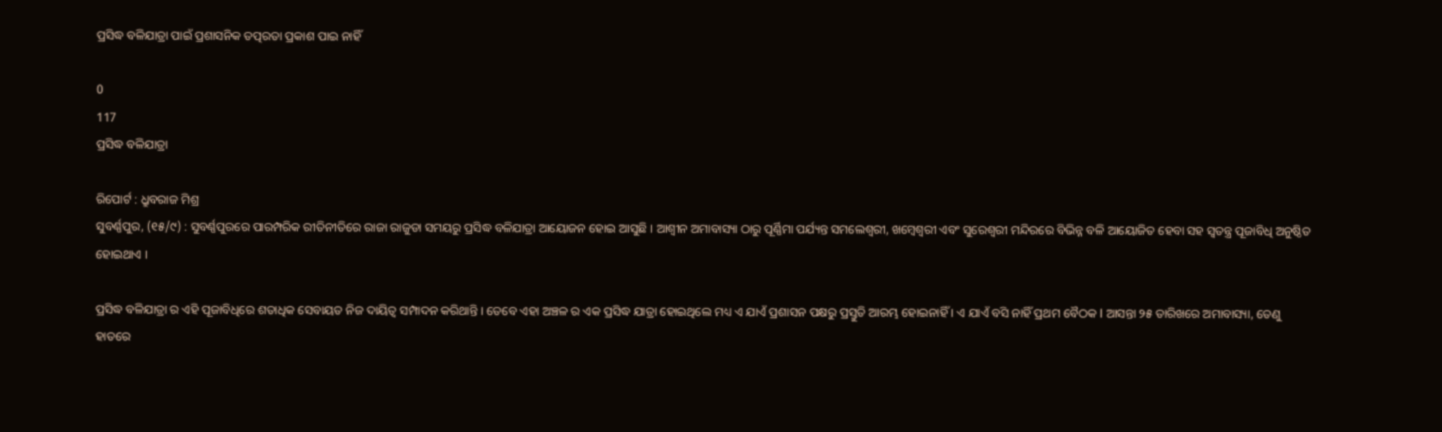ପ୍ରସିଦ୍ଧ ବଳିଯାତ୍ରା ପାଇଁ ପ୍ରଶାସନିକ ତତ୍ପରତା ପ୍ରକାଶ ପାଇ ନାହିଁ

0
117
ପ୍ରସିଦ୍ଧ ବଳିଯାତ୍ରା

ରିପୋର୍ଟ : ଧ୍ରୁବରାଜ ମିଶ୍ର
ସୁବର୍ଣ୍ଣପୁର, (୧୫/୯) : ସୁବର୍ଣ୍ଣପୁରରେ ପାରମ୍ପରିକ ରୀତିନୀତିରେ ରାଜା ରାଜୁଡା ସମୟରୁ ପ୍ରସିଦ୍ଧ ବଳିଯାତ୍ରା ଆୟୋଜନ ହୋଇ ଆସୁଛି । ଆଶ୍ୱୀନ ଅମାବାସ୍ୟା ଠାରୁ ପୂର୍ଣ୍ଣିମା ପର୍ଯ୍ୟନ୍ତ ସମଲେଶ୍ୱରୀ, ଖମ୍ବେଶ୍ୱରୀ ଏବଂ ସୁରେଶ୍ୱରୀ ମନ୍ଦିରରେ ବିଭିନ୍ନ ବଳି ଆୟୋଜିତ ହେବା ସହ ସ୍ୱତନ୍ତ୍ର ପୂଜାବିଧି ଅନୁଷ୍ଠିତ ହୋଇଥାଏ ।

ପ୍ରସିଦ୍ଧ ବଳିଯାତ୍ରା ର ଏହି ପୂଜାବିଧିରେ ଶତାଧିକ ସେବାୟତ ନିଜ ଦାୟିତ୍ୱ ସମ୍ପାଦନ କରିଥାନ୍ତି । ତେବେ ଏହା ଅଞ୍ଚଳ ର ଏକ ପ୍ରସିଦ୍ଧ ଯାତ୍ରା ହୋଇଥିଲେ ମଧ୍ୟ ଏ ଯାଏଁ ପ୍ରଶାସନ ପକ୍ଷରୁ ପ୍ରସ୍ତୁତି ଆରମ୍ଭ ହୋଇନାହିଁ । ଏ ଯାଏଁ ବସି ନାହିଁ ପ୍ରଥମ ବୈଠକ l ଆସନ୍ତା ୨୫ ତାରିଖରେ ଅମାବାସ୍ୟା, ତେଣୁ ହାତରେ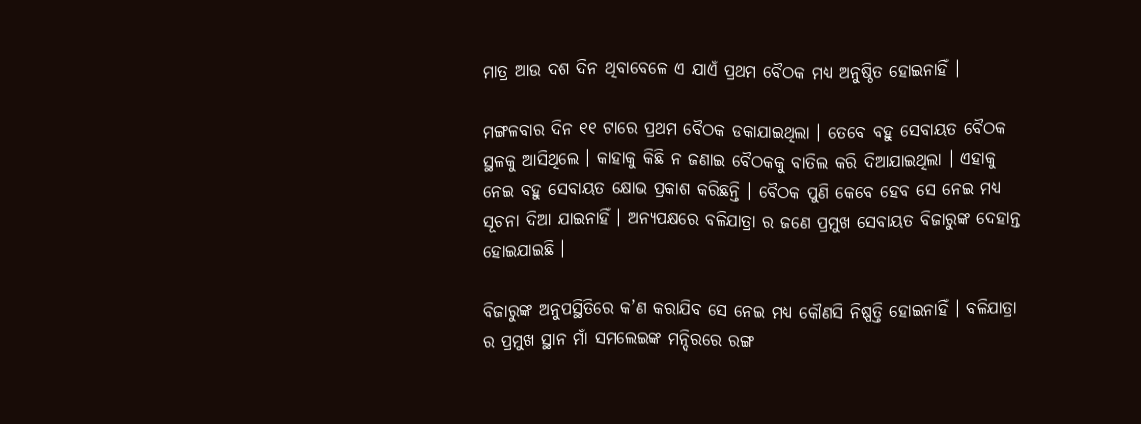ମାତ୍ର ଆଉ ଦଶ ଦିନ ଥିବାବେଳେ ଏ ଯାଏଁ ପ୍ରଥମ ବୈଠକ ମଧ୍ୟ ଅନୁଷ୍ଠିତ ହୋଇନାହିଁ ।

ମଙ୍ଗଳବାର ଦିନ ୧୧ ଟାରେ ପ୍ରଥମ ବୈଠକ ଡକାଯାଇଥିଲା । ତେବେ ବହୁ ସେବାୟତ ବୈଠକ ସ୍ଥଳକୁ ଆସିଥିଲେ । କାହାକୁ କିଛି ନ ଜଣାଇ ବୈଠକକୁ ବାତିଲ କରି ଦିଆଯାଇଥିଲା । ଏହାକୁ ନେଇ ବହୁ ସେବାୟତ କ୍ଷୋଭ ପ୍ରକାଶ କରିଛନ୍ତି । ବୈଠକ ପୁଣି କେବେ ହେବ ସେ ନେଇ ମଧ୍ୟ ସୂଚନା ଦିଆ ଯାଇନାହିଁ । ଅନ୍ୟପକ୍ଷରେ ବଳିଯାତ୍ରା ର ଜଣେ ପ୍ରମୁଖ ସେବାୟତ ବିଜାରୁଙ୍କ ଦେହାନ୍ତ ହୋଇଯାଇଛି ।

ବିଜାରୁଙ୍କ ଅନୁପସ୍ଥିତିରେ କ’ଣ କରାଯିବ ସେ ନେଇ ମଧ୍ୟ କୌଣସି ନିଷ୍ପତ୍ତି ହୋଇନାହିଁ । ବଳିଯାତ୍ରା ର ପ୍ରମୁଖ ସ୍ଥାନ ମାଁ ସମଲେଇଙ୍କ ମନ୍ଦିରରେ ରଙ୍ଗ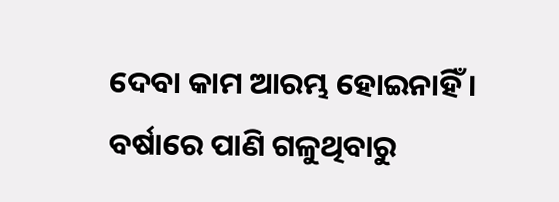ଦେବା କାମ ଆରମ୍ଭ ହୋଇନାହିଁ । ବର୍ଷାରେ ପାଣି ଗଳୁଥିବାରୁ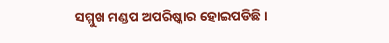ସମ୍ମୁଖ ମଣ୍ଡପ ଅପରିଷ୍କାର ହୋଇପଡିଛି ।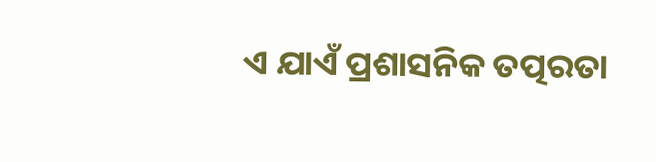ଏ ଯାଏଁ ପ୍ରଶାସନିକ ତତ୍ପରତା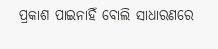ପ୍ରକାଶ ପାଇନାହିଁ ବୋଲି ସାଧାରଣରେ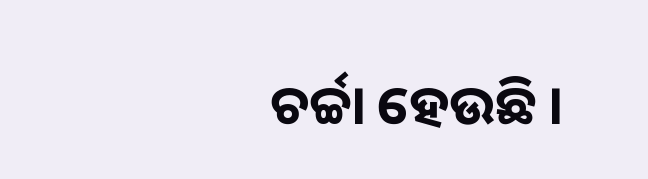ଚର୍ଚ୍ଚା ହେଉଛି ।